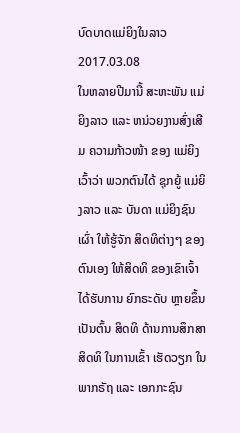ບົດບາດແມ່ຍິງໃນລາວ
2017.03.08
ໃນຫລາຍປີມານີ້ ສະຫະພັນ ແມ່ຍິງລາວ ແລະ ຫນ່ວຍງານສົ່ງເສີມ ຄວາມກ້າວໜ້າ ຂອງ ແມ່ຍິງ ເວົ້າວ່າ ພວກຕົນໄດ້ ຊຸກຍູ້ ແມ່ຍິງລາວ ແລະ ບັນດາ ແມ່ຍິງຊົນເຜົ່າ ໃຫ້ຮູ້ຈັກ ສິດທິຕ່າງໆ ຂອງ ຕົນເອງ ໃຫ້ສິດທິ ຂອງເຂົາເຈົ້າ ໄດ້ຮັບການ ຍົກຣະດັບ ຫຼາຍຂຶ້ນ ເປັນຕົ້ນ ສິດທິ ດ້ານການສຶກສາ ສິດທິ ໃນການເຂົ້າ ເຮັດວຽກ ໃນພາກຣັຖ ແລະ ເອກກະຊົນ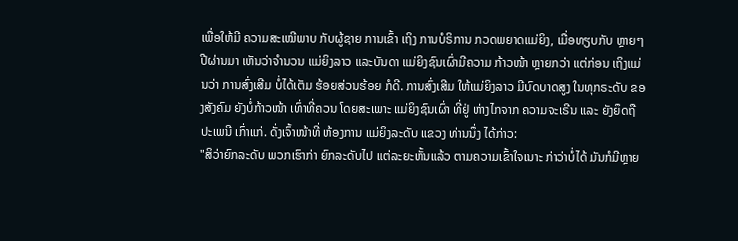ເພື່ອໃຫ້ມີ ຄວາມສະເໝີພາບ ກັບຜູ້ຊາຍ ການເຂົ້າ ເຖິງ ການບໍຣິການ ກວດພຍາດແມ່ຍິງ, ເມື່ອທຽບກັບ ຫຼາຍໆປີຜ່ານມາ ເຫັນວ່າຈໍານວນ ແມ່ຍິງລາວ ແລະບັນດາ ແມ່ຍິງຊົນເຜົ່າມີຄວາມ ກ້າວໜ້າ ຫຼາຍກວ່າ ແຕ່ກ່ອນ ເຖິງແມ່ນວ່າ ການສົ່ງເສີມ ບໍ່ໄດ້ເຕັມ ຮ້ອຍສ່ວນຮ້ອຍ ກໍດີ. ການສົ່ງເສີມ ໃຫ້ແມ່ຍິງລາວ ມີບົດບາດສູງ ໃນທຸກຣະດັບ ຂອງສັງຄົມ ຍັງບໍ່ກ້າວໜ້າ ເທົ່າທີ່ຄວນ ໂດຍສະເພາະ ແມ່ຍິງຊົນເຜົ່າ ທີ່ຢູ່ ຫ່າງໄກຈາກ ຄວາມຈະເຣີນ ແລະ ຍັງຍຶດຖື ປະເພນີ ເກົ່າແກ່. ດັ່ງເຈົ້າໜ້າທີ່ ຫ້ອງການ ແມ່ຍິງລະດັບ ແຂວງ ທ່ານນຶ່ງ ໄດ້ກ່າວ:
"ສິວ່າຍົກລະດັບ ພວກເຮົາກ່າ ຍົກລະດັບໄປ ແຕ່ລະຍະຫັ້ນແລ້ວ ຕາມຄວາມເຂົ້າໃຈເນາະ ກ່າວ່າບໍ່ໄດ້ ມັນກໍມີຫຼາຍ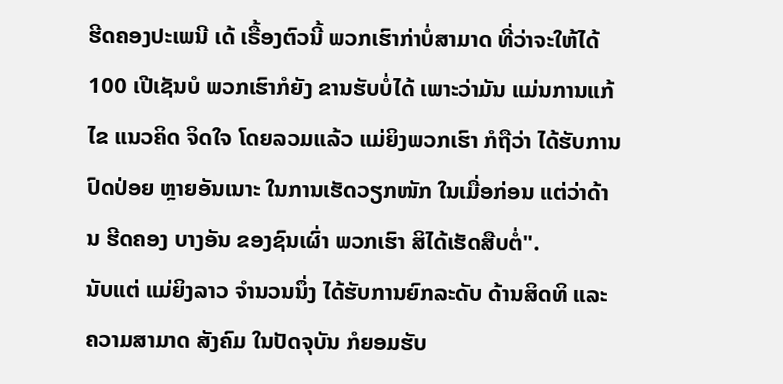ຮີດຄອງປະເພນີ ເດ້ ເຣື້ອງຕົວນີ້ ພວກເຮົາກ່າບໍ່ສາມາດ ທີ່ວ່າຈະໃຫ້ໄດ້ 100 ເປີເຊັນບໍ ພວກເຮົາກໍຍັງ ຂານຮັບບໍ່ໄດ້ ເພາະວ່າມັນ ແມ່ນການແກ້ໄຂ ແນວຄິດ ຈິດໃຈ ໂດຍລວມແລ້ວ ແມ່ຍິງພວກເຮົາ ກໍຖືວ່າ ໄດ້ຮັບການ ປົດປ່ອຍ ຫຼາຍອັນເນາະ ໃນການເຮັດວຽກໜັກ ໃນເມື່ອກ່ອນ ແຕ່ວ່າດ້ານ ຮີດຄອງ ບາງອັນ ຂອງຊົນເຜົ່າ ພວກເຮົາ ສິໄດ້ເຮັດສືບຕໍ່".
ນັບແຕ່ ແມ່ຍິງລາວ ຈໍານວນນຶ່ງ ໄດ້ຮັບການຍົກລະດັບ ດ້ານສິດທິ ແລະຄວາມສາມາດ ສັງຄົມ ໃນປັດຈຸບັນ ກໍຍອມຮັບ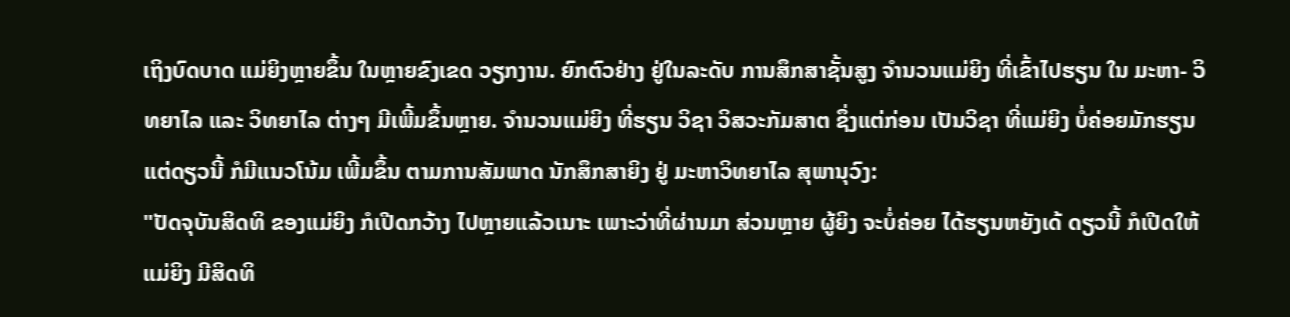ເຖິງບົດບາດ ແມ່ຍິງຫຼາຍຂຶ້ນ ໃນຫຼາຍຂົງເຂດ ວຽກງານ. ຍົກຕົວຢ່າງ ຢູ່ໃນລະດັບ ການສຶກສາຊັ້ນສູງ ຈໍານວນແມ່ຍິງ ທີ່ເຂົ້າໄປຮຽນ ໃນ ມະຫາ- ວິທຍາໄລ ແລະ ວິທຍາໄລ ຕ່າງໆ ມີເພີ້ມຂຶ້ນຫຼາຍ. ຈໍານວນແມ່ຍິງ ທີ່ຮຽນ ວິຊາ ວິສວະກັມສາຕ ຊຶ່ງແຕ່ກ່ອນ ເປັນວິຊາ ທີ່ແມ່ຍິງ ບໍ່ຄ່ອຍມັກຮຽນ ແຕ່ດຽວນີ້ ກໍມີແນວໂນ້ມ ເພີ້ມຂຶ້ນ ຕາມການສັມພາດ ນັກສຶກສາຍິງ ຢູ່ ມະຫາວິທຍາໄລ ສຸພານຸວົງ:
"ປັດຈຸບັນສິດທິ ຂອງແມ່ຍິງ ກໍເປີດກວ້າງ ໄປຫຼາຍແລ້ວເນາະ ເພາະວ່າທີ່ຜ່ານມາ ສ່ວນຫຼາຍ ຜູ້ຍິງ ຈະບໍ່ຄ່ອຍ ໄດ້ຮຽນຫຍັງເດ້ ດຽວນີ້ ກໍເປີດໃຫ້ ແມ່ຍິງ ມີສິດທິ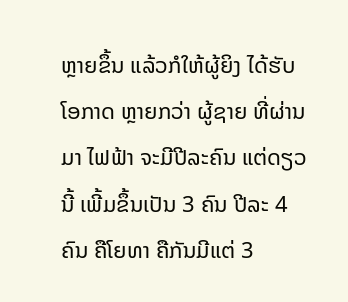ຫຼາຍຂຶ້ນ ແລ້ວກໍໃຫ້ຜູ້ຍິງ ໄດ້ຮັບ ໂອກາດ ຫຼາຍກວ່າ ຜູ້ຊາຍ ທີ່ຜ່ານມາ ໄຟຟ້າ ຈະມີປີລະຄົນ ແຕ່ດຽວນີ້ ເພີ້ມຂຶ້ນເປັນ 3 ຄົນ ປີລະ 4 ຄົນ ຄືໂຍທາ ຄືກັນມີແຕ່ 3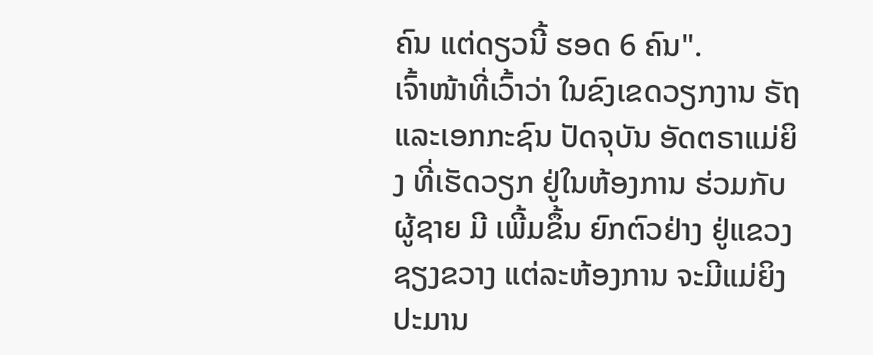ຄົນ ແຕ່ດຽວນີ້ ຮອດ 6 ຄົນ".
ເຈົ້າໜ້າທີ່ເວົ້າວ່າ ໃນຂົງເຂດວຽກງານ ຣັຖ ແລະເອກກະຊົນ ປັດຈຸບັນ ອັດຕຣາແມ່ຍິງ ທີ່ເຮັດວຽກ ຢູ່ໃນຫ້ອງການ ຮ່ວມກັບຜູ້ຊາຍ ມີ ເພີ້ມຂຶ້ນ ຍົກຕົວຢ່າງ ຢູ່ແຂວງຊຽງຂວາງ ແຕ່ລະຫ້ອງການ ຈະມີແມ່ຍິງ ປະມານ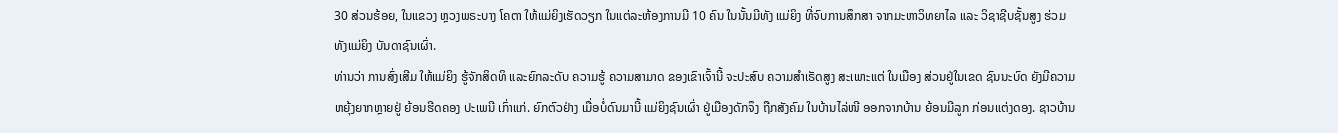30 ສ່ວນຮ້ອຍ, ໃນແຂວງ ຫຼວງພຣະບາງ ໂຄຕາ ໃຫ້ແມ່ຍິງເຮັດວຽກ ໃນແຕ່ລະຫ້ອງການມີ 10 ຄົນ ໃນນັ້ນມີທັງ ແມ່ຍິງ ທີ່ຈົບການສຶກສາ ຈາກມະຫາວິທຍາໄລ ແລະ ວິຊາຊີບຊັ້ນສູງ ຮ່ວມທັງແມ່ຍິງ ບັນດາຊົນເຜົ່າ.
ທ່ານວ່າ ການສົ່ງເສີມ ໃຫ້ແມ່ຍິງ ຮູ້ຈັກສິດທິ ແລະຍົກລະດັບ ຄວາມຮູ້ ຄວາມສາມາດ ຂອງເຂົາເຈົ້ານີ້ ຈະປະສົບ ຄວາມສໍາເຣັດສູງ ສະເພາະແຕ່ ໃນເມືອງ ສ່ວນຢູ່ໃນເຂດ ຊົນນະບົດ ຍັງມີຄວາມ ຫຍຸ້ງຍາກຫຼາຍຢູ່ ຍ້ອນຮີດຄອງ ປະເພນີ ເກົ່າແກ່. ຍົກຕົວຢ່າງ ເມື່ອບໍ່ດົນມານີ້ ແມ່ຍິງຊົນເຜົ່າ ຢູ່ເມືອງດັກຈຶງ ຖືກສັງຄົມ ໃນບ້ານໄລ່ໜີ ອອກຈາກບ້ານ ຍ້ອນມີລູກ ກ່ອນແຕ່ງດອງ. ຊາວບ້ານ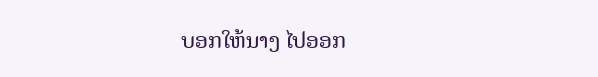ບອກໃຫ້ນາງ ໄປອອກ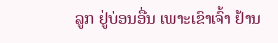ລູກ ຢູ່ບ່ອນອື່ນ ເພາະເຂົາເຈົ້າ ຢ້ານ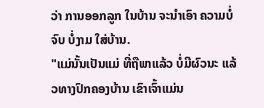ວ່າ ການອອກລູກ ໃນບ້ານ ຈະນໍາເອົາ ຄວາມບໍ່ຈົບ ບໍ່ງາມ ໃສ່ບ້ານ.
"ແມ່ນັ້ນເປັນແມ່ ທີ່ຖືພາແລ້ວ ບໍ່ມີຜົວນະ ແລ້ວທາງປົກຄອງບ້ານ ເຂົາເຈົ້າແມ່ນ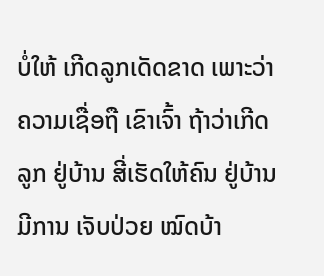ບໍ່ໃຫ້ ເກີດລູກເດັດຂາດ ເພາະວ່າຄວາມເຊື່ອຖື ເຂົາເຈົ້າ ຖ້າວ່າເກີດລູກ ຢູ່ບ້ານ ສີ່ເຮັດໃຫ້ຄົນ ຢູ່ບ້ານມີການ ເຈັບປ່ວຍ ໝົດບ້າ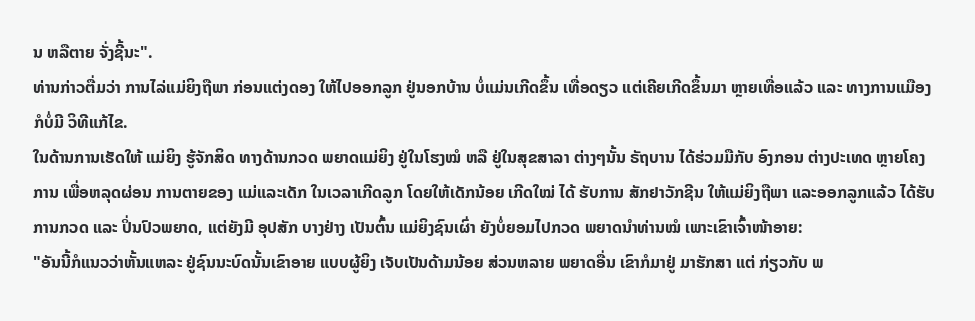ນ ຫລືຕາຍ ຈັ່ງຊີ້ນະ".
ທ່ານກ່າວຕື່ມວ່າ ການໄລ່ແມ່ຍິງຖືພາ ກ່ອນແຕ່ງດອງ ໃຫ້ໄປອອກລູກ ຢູ່ນອກບ້ານ ບໍ່ແມ່ນເກີດຂຶ້ນ ເທື່ອດຽວ ແຕ່ເຄີຍເກີດຂຶ້ນມາ ຫຼາຍເທື່ອແລ້ວ ແລະ ທາງການແມືອງ ກໍບໍ່ມີ ວິທີແກ້ໄຂ.
ໃນດ້ານການເຮັດໃຫ້ ແມ່ຍິງ ຮູ້ຈັກສິດ ທາງດ້ານກວດ ພຍາດແມ່ຍິງ ຢູ່ໃນໂຮງໝໍ ຫລື ຢູ່ໃນສຸຂສາລາ ຕ່າງໆນັ້ນ ຣັຖບານ ໄດ້ຮ່ວມມືກັບ ອົງກອນ ຕ່າງປະເທດ ຫຼາຍໂຄງການ ເພື່ອຫລຸດຜ່ອນ ການຕາຍຂອງ ແມ່ແລະເດັກ ໃນເວລາເກີດລູກ ໂດຍໃຫ້ເດັກນ້ອຍ ເກີດໃໝ່ ໄດ້ ຮັບການ ສັກຢາວັກຊີນ ໃຫ້ແມ່ຍິງຖືພາ ແລະອອກລູກແລ້ວ ໄດ້ຮັບການກວດ ແລະ ປິ່ນປົວພຍາດ, ແຕ່ຍັງມີ ອຸປສັກ ບາງຢ່າງ ເປັນຕົ້ນ ແມ່ຍິງຊົນເຜົ່າ ຍັງບໍ່ຍອມໄປກວດ ພຍາດນໍາທ່ານໝໍ ເພາະເຂົາເຈົ້າໜ້າອາຍ:
"ອັນນີ້ກໍແນວວ່າຫັ້ນແຫລະ ຢູ່ຊົນນະບົດນັ້ນເຂົາອາຍ ແບບຜູ້ຍິງ ເຈັບເປັນດ້າມນ້ອຍ ສ່ວນຫລາຍ ພຍາດອື່ນ ເຂົາກໍມາຢູ່ ມາຮັກສາ ແຕ່ ກ່ຽວກັບ ພ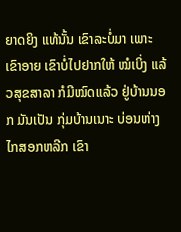ຍາດຍິງ ແທ້ນັ້ນ ເຂົາລະບໍ່ມາ ເພາະເຂົາອາຍ ເຂົາບໍ່ໄປຢາກໃຫ້ ໝໍເບິ່ງ ແລ້ວສຸຂສາລາ ກໍມີໝົດແລ້ວ ຢູ່ບ້ານນອກ ມັນເປັນ ກຸ່ມບ້ານເນາະ ບ່ອນຫ່າງໄກສອກຫລີກ ເຂົາ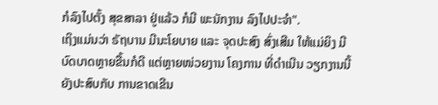ກໍລົງໄປຕັ້ງ ສຸຂສາລາ ຢູ່ແລ້ວ ກໍມີ ພະນັກງານ ລົງໄປປະຈໍາ".
ເຖິງແມ່ນວ່າ ຣັຖບານ ມີນະໂຍບາຍ ແລະ ຈຸດປະສົງ ສົ່ງເສີມ ໃຫ້ແມ່ຍິງ ມີບົດບາດຫຼາຍຂື້ນກໍດີ ແຕ່ຫຼາຍໜ່ວຍງານ ໂຄງການ ທີ່ດໍາເນີນ ວຽກງານນີ້ ຍັງປະສົບກັບ ການຂາດເຂີນ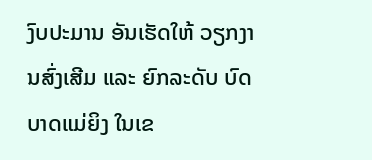ງົບປະມານ ອັນເຮັດໃຫ້ ວຽກງານສົ່ງເສີມ ແລະ ຍົກລະດັບ ບົດບາດແມ່ຍິງ ໃນເຂ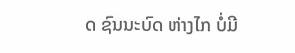ດ ຊົນນະບົດ ຫ່າງໄກ ບໍ່ມີ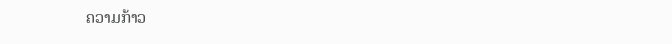ຄວາມກ້າວ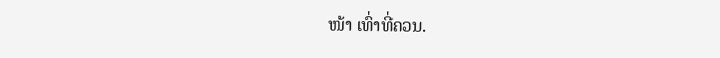ໜ້າ ເທົ່າທີ່ຄວນ.